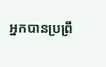អ្នកបានប្រព្រឹ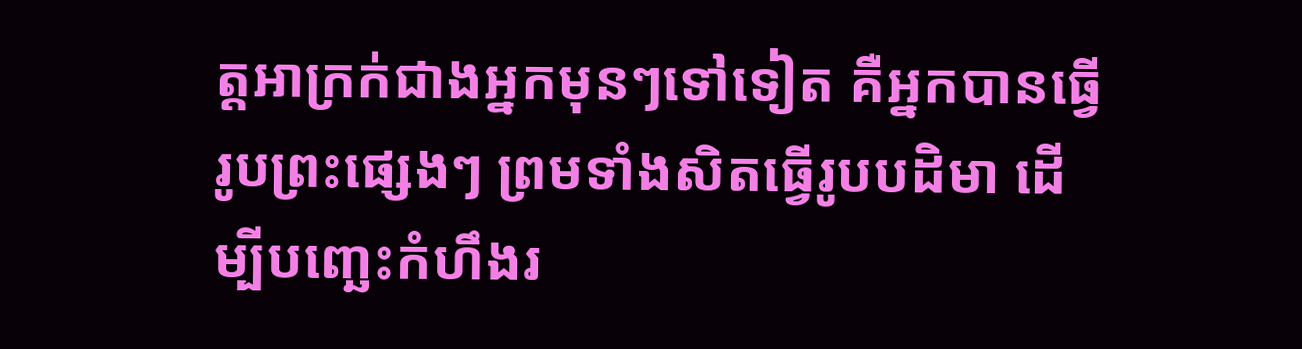ត្តអាក្រក់ជាងអ្នកមុនៗទៅទៀត គឺអ្នកបានធ្វើរូបព្រះផ្សេងៗ ព្រមទាំងសិតធ្វើរូបបដិមា ដើម្បីបញ្ឆេះកំហឹងរ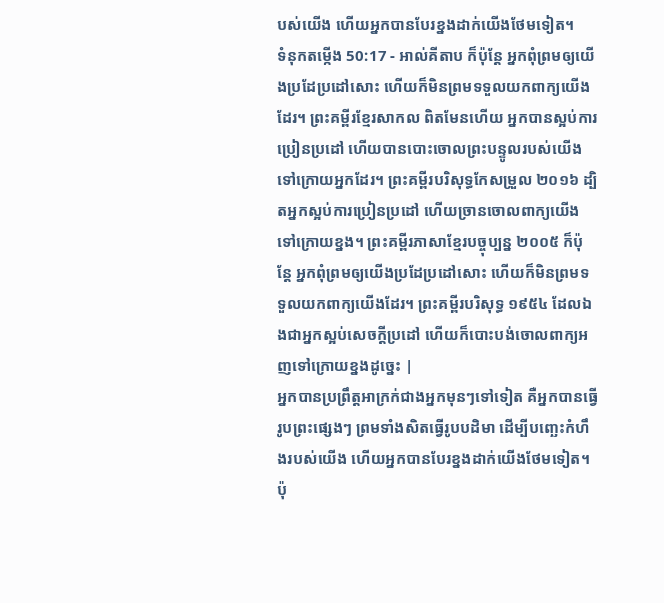បស់យើង ហើយអ្នកបានបែរខ្នងដាក់យើងថែមទៀត។
ទំនុកតម្កើង 50:17 - អាល់គីតាប ក៏ប៉ុន្តែ អ្នកពុំព្រមឲ្យយើងប្រដែប្រដៅសោះ ហើយក៏មិនព្រមទទួលយកពាក្យយើងដែរ។ ព្រះគម្ពីរខ្មែរសាកល ពិតមែនហើយ អ្នកបានស្អប់ការប្រៀនប្រដៅ ហើយបានបោះចោលព្រះបន្ទូលរបស់យើងទៅក្រោយអ្នកដែរ។ ព្រះគម្ពីរបរិសុទ្ធកែសម្រួល ២០១៦ ដ្បិតអ្នកស្អប់ការប្រៀនប្រដៅ ហើយច្រានចោលពាក្យយើងទៅក្រោយខ្នង។ ព្រះគម្ពីរភាសាខ្មែរបច្ចុប្បន្ន ២០០៥ ក៏ប៉ុន្តែ អ្នកពុំព្រមឲ្យយើងប្រដែប្រដៅសោះ ហើយក៏មិនព្រមទទួលយកពាក្យយើងដែរ។ ព្រះគម្ពីរបរិសុទ្ធ ១៩៥៤ ដែលឯងជាអ្នកស្អប់សេចក្ដីប្រដៅ ហើយក៏បោះបង់ចោលពាក្យអញទៅក្រោយខ្នងដូច្នេះ |
អ្នកបានប្រព្រឹត្តអាក្រក់ជាងអ្នកមុនៗទៅទៀត គឺអ្នកបានធ្វើរូបព្រះផ្សេងៗ ព្រមទាំងសិតធ្វើរូបបដិមា ដើម្បីបញ្ឆេះកំហឹងរបស់យើង ហើយអ្នកបានបែរខ្នងដាក់យើងថែមទៀត។
ប៉ុ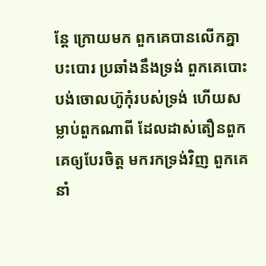ន្តែ ក្រោយមក ពួកគេបានលើកគ្នាបះបោរ ប្រឆាំងនឹងទ្រង់ ពួកគេបោះបង់ចោលហ៊ូកុំរបស់ទ្រង់ ហើយសម្លាប់ពួកណាពី ដែលដាស់តឿនពួកគេឲ្យបែរចិត្ត មករកទ្រង់វិញ ពួកគេនាំ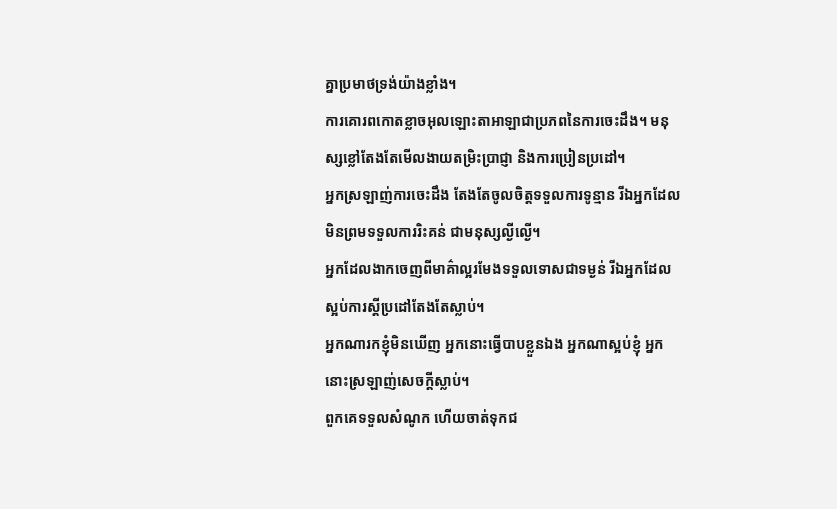គ្នាប្រមាថទ្រង់យ៉ាងខ្លាំង។
ការគោរពកោតខ្លាចអុលឡោះតាអាឡាជាប្រភពនៃការចេះដឹង។ មនុស្សខ្លៅតែងតែមើលងាយតម្រិះប្រាជ្ញា និងការប្រៀនប្រដៅ។
អ្នកស្រឡាញ់ការចេះដឹង តែងតែចូលចិត្តទទួលការទូន្មាន រីឯអ្នកដែលមិនព្រមទទួលការរិះគន់ ជាមនុស្សល្ងីល្ងើ។
អ្នកដែលងាកចេញពីមាគ៌ាល្អរមែងទទួលទោសជាទម្ងន់ រីឯអ្នកដែលស្អប់ការស្ដីប្រដៅតែងតែស្លាប់។
អ្នកណារកខ្ញុំមិនឃើញ អ្នកនោះធ្វើបាបខ្លួនឯង អ្នកណាស្អប់ខ្ញុំ អ្នកនោះស្រឡាញ់សេចក្ដីស្លាប់។
ពួកគេទទួលសំណូក ហើយចាត់ទុកជ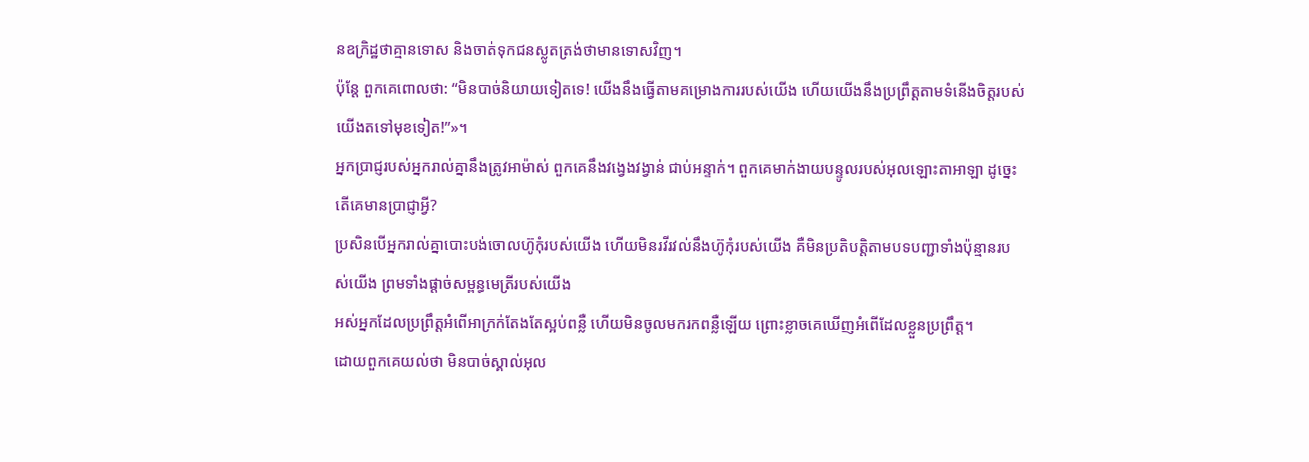នឧក្រិដ្ឋថាគ្មានទោស និងចាត់ទុកជនស្លូតត្រង់ថាមានទោសវិញ។
ប៉ុន្តែ ពួកគេពោលថា: “មិនបាច់និយាយទៀតទេ! យើងនឹងធ្វើតាមគម្រោងការរបស់យើង ហើយយើងនឹងប្រព្រឹត្តតាមទំនើងចិត្តរបស់យើងតទៅមុខទៀត!”»។
អ្នកប្រាជ្ញរបស់អ្នករាល់គ្នានឹងត្រូវអាម៉ាស់ ពួកគេនឹងវង្វេងវង្វាន់ ជាប់អន្ទាក់។ ពួកគេមាក់ងាយបន្ទូលរបស់អុលឡោះតាអាឡា ដូច្នេះ តើគេមានប្រាជ្ញាអ្វី?
ប្រសិនបើអ្នករាល់គ្នាបោះបង់ចោលហ៊ូកុំរបស់យើង ហើយមិនរវីរវល់នឹងហ៊ូកុំរបស់យើង គឺមិនប្រតិបត្តិតាមបទបញ្ជាទាំងប៉ុន្មានរបស់យើង ព្រមទាំងផ្តាច់សម្ពន្ធមេត្រីរបស់យើង
អស់អ្នកដែលប្រព្រឹត្ដអំពើអាក្រក់តែងតែស្អប់ពន្លឺ ហើយមិនចូលមករកពន្លឺឡើយ ព្រោះខ្លាចគេឃើញអំពើដែលខ្លួនប្រព្រឹត្ដ។
ដោយពួកគេយល់ថា មិនបាច់ស្គាល់អុល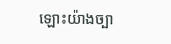ឡោះយ៉ាងច្បា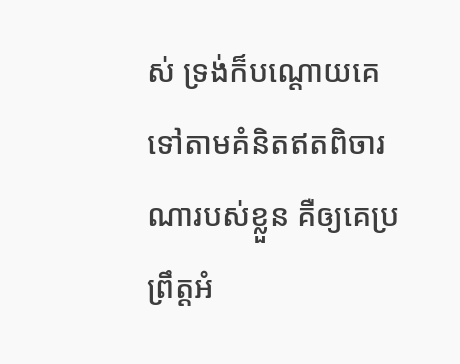ស់ ទ្រង់ក៏បណ្ដោយគេទៅតាមគំនិតឥតពិចារណារបស់ខ្លួន គឺឲ្យគេប្រព្រឹត្ដអំ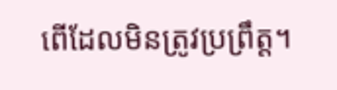ពើដែលមិនត្រូវប្រព្រឹត្ដ។